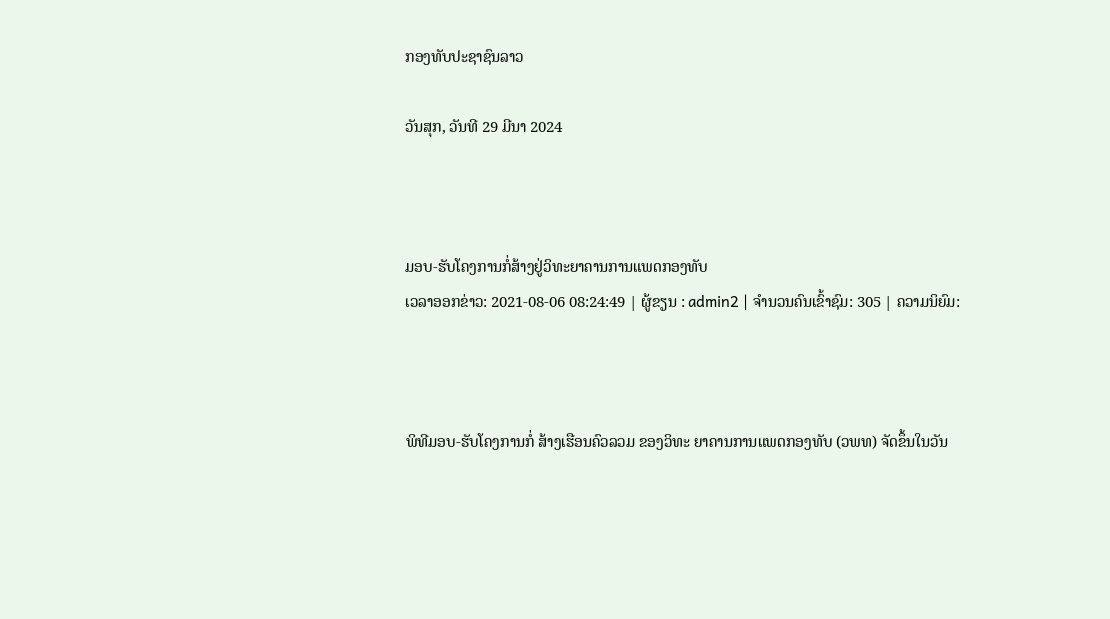ກອງທັບປະຊາຊົນລາວ

ວັນສຸກ, ວັນທີ 29 ມີນາ 2024



ມອບ-ຮັບໂຄງການກໍ່ສ້າງຢູ່ວິທະຍາຄານການແພດກອງທັບ
ເວລາອອກຂ່າວ: 2021-08-06 08:24:49 | ຜູ້ຂຽນ : admin2 | ຈຳນວນຄົນເຂົ້າຊົມ: 305 | ຄວາມນິຍົມ:



ພິທີມອບ-ຮັບໂຄງການກໍ່ ສ້າງເຮືອນຄົວລວມ ຂອງວິທະ ຍາຄານການແພດກອງທັບ (ວພທ) ຈັດຂຶ້ນໃນວັນ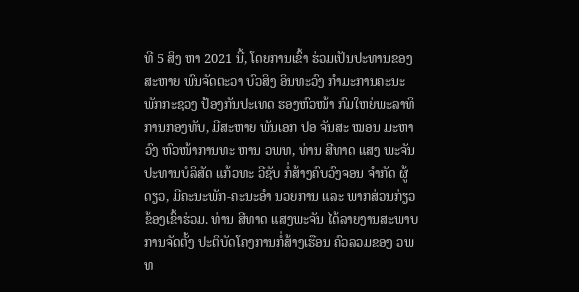ທີ 5 ສິງ ຫາ 2021 ນີ້, ໂດຍການເຂົ້າ ຮ່ວມເປັນປະທານຂອງ ສະຫາຍ ພົນຈັດຕະວາ ບົວສິງ ອິນທະວົງ ກໍາມະການຄະນະພັກກະຊວງ ປ້ອງກັນປະເທດ ຮອງຫົວໜ້າ ກົມໃຫຍ່ພະລາທິການກອງທັບ, ມີສະຫາຍ ພັນເອກ ປອ ຈັນສະ ໝອນ ມະຫາວົງ ຫົວໜ້າການທະ ຫານ ວພທ, ທ່ານ ສີທາດ ແສງ ພະຈັນ ປະທານບໍລິສັດ ແກ້ວທະ ວີຊັບ ກໍ່ສ້າງຄົບວົງຈອນ ຈໍາກັດ ຜູ້ດຽວ, ມີຄະນະພັກ-ຄະນະອໍາ ນວຍການ ແລະ ພາກສ່ວນກ່ຽວ ຂ້ອງເຂົ້າຮ່ວມ. ທ່ານ ສີທາດ ແສງພະຈັນ ໄດ້ລາຍງານສະພາບການຈັດຕັ້ງ ປະຕິບັດໂຄງການກໍ່ສ້າງເຮືອນ ຄົວລວມຂອງ ວພທ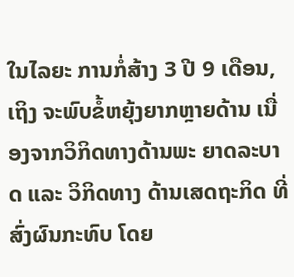ໃນໄລຍະ ການກໍ່ສ້າງ 3 ປີ 9 ເດືອນ, ເຖິງ ຈະພົບຂໍ້ຫຍຸ້ງຍາກຫຼາຍດ້ານ ເນື່ອງຈາກວິກິດທາງດ້ານພະ ຍາດລະບາດ ແລະ ວິກິດທາງ ດ້ານເສດຖະກິດ ທີ່ສົ່ງຜົນກະທົບ ໂດຍ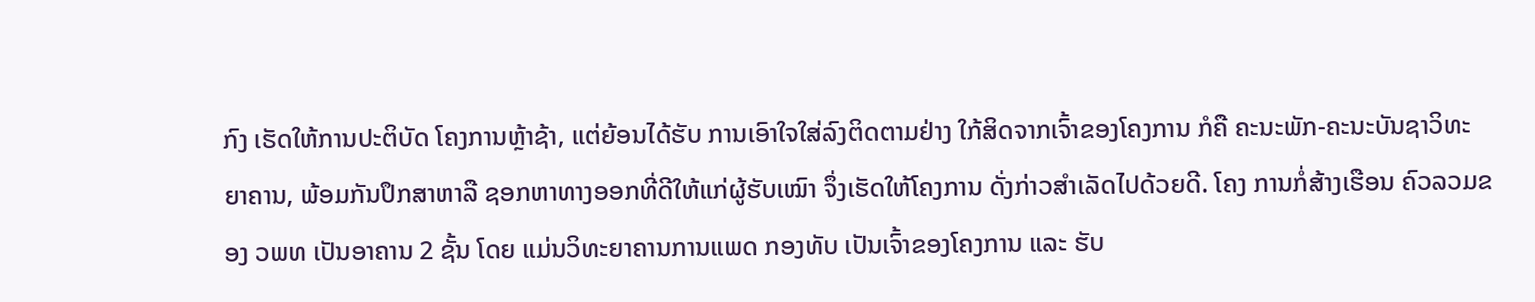ກົງ ເຮັດໃຫ້ການປະຕິບັດ ໂຄງການຫຼ້າຊ້າ, ແຕ່ຍ້ອນໄດ້ຮັບ ການເອົາໃຈໃສ່ລົງຕິດຕາມຢ່າງ ໃກ້ສິດຈາກເຈົ້າຂອງໂຄງການ ກໍຄື ຄະນະພັກ-ຄະນະບັນຊາວິທະ ຍາຄານ, ພ້ອມກັນປຶກສາຫາລື ຊອກຫາທາງອອກທີ່ດີໃຫ້ແກ່ຜູ້ຮັບເໝົາ ຈຶ່ງເຮັດໃຫ້ໂຄງການ ດັ່ງກ່າວສໍາເລັດໄປດ້ວຍດີ. ໂຄງ ການກໍ່ສ້າງເຮືອນ ຄົວລວມຂອງ ວພທ ເປັນອາຄານ 2 ຊັ້ນ ໂດຍ ແມ່ນວິທະຍາຄານການແພດ ກອງທັບ ເປັນເຈົ້າຂອງໂຄງການ ແລະ ຮັບ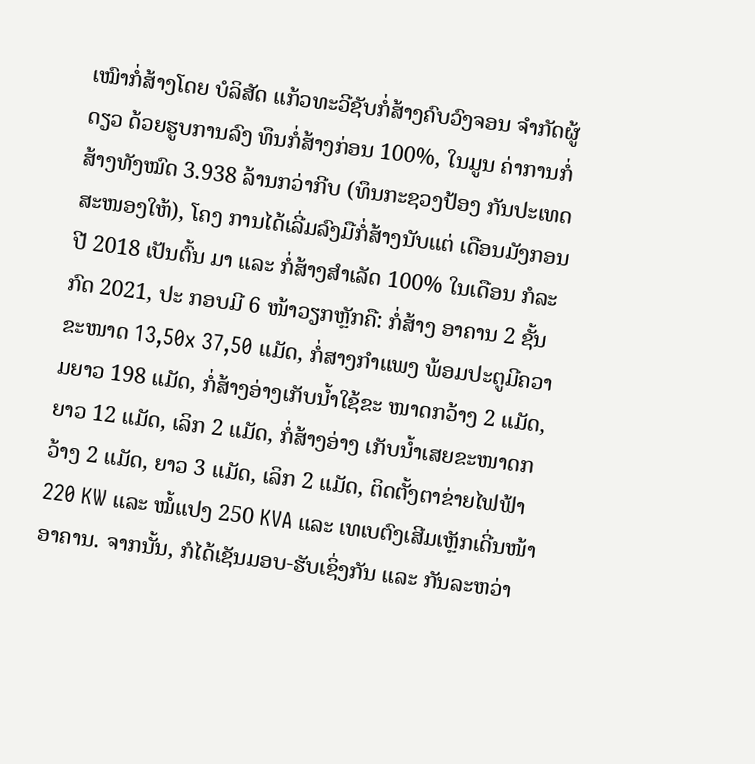ເໝົາກໍ່ສ້າງໂດຍ ບໍລິສັດ ແກ້ວທະວີຊັບກໍ່ສ້າງຄົບວົງຈອນ ຈໍາກັດຜູ້ດຽວ ດ້ວຍຮູບການລົງ ທຶນກໍ່ສ້າງກ່ອນ 100%, ໃນມູນ ຄ່າການກໍ່ສ້າງທັງໝົດ 3.938 ລ້ານກວ່າກີບ (ທຶນກະຊວງປ້ອງ ກັນປະເທດສະໜອງໃຫ້), ໂຄງ ການໄດ້ເລີ່ມລົງມືກໍ່ສ້າງນັບແຕ່ ເດືອນມັງກອນປີ 2018 ເປັນຕົ້ນ ມາ ແລະ ກໍ່ສ້າງສໍາເລັດ 100% ໃນເດືອນ ກໍລະກົດ 2021, ປະ ກອບມີ 6 ໜ້າວຽກຫຼັກຄື: ກໍ່ສ້າງ ອາຄານ 2 ຊັ້ນ ຂະໜາດ 13,50x 37,50 ແມັດ, ກໍ່ສາງກຳແພງ ພ້ອມປະຕູມີຄວາມຍາວ 198 ແມັດ, ກໍ່ສ້າງອ່າງເກັບນໍ້າໃຊ້ຂະ ໜາດກວ້າງ 2 ແມັດ, ຍາວ 12 ແມັດ, ເລິກ 2 ແມັດ, ກໍ່ສ້າງອ່າງ ເກັບນໍ້າເສຍຂະໜາດກວ້າງ 2 ແມັດ, ຍາວ 3 ແມັດ, ເລິກ 2 ແມັດ, ຕິດຕັ້ງຕາຂ່າຍໄຟຟ້າ 220 KW ແລະ ໝໍ້ແປງ 250 KVA ແລະ ເທເບຕົງເສີມເຫຼັກເດີ່ນໜ້າ ອາຄານ. ຈາກນັ້ນ, ກໍໄດ້ເຊັນມອບ-ຮັບເຊິ່ງກັນ ແລະ ກັນລະຫວ່າ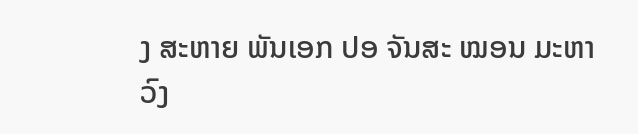ງ ສະຫາຍ ພັນເອກ ປອ ຈັນສະ ໝອນ ມະຫາວົງ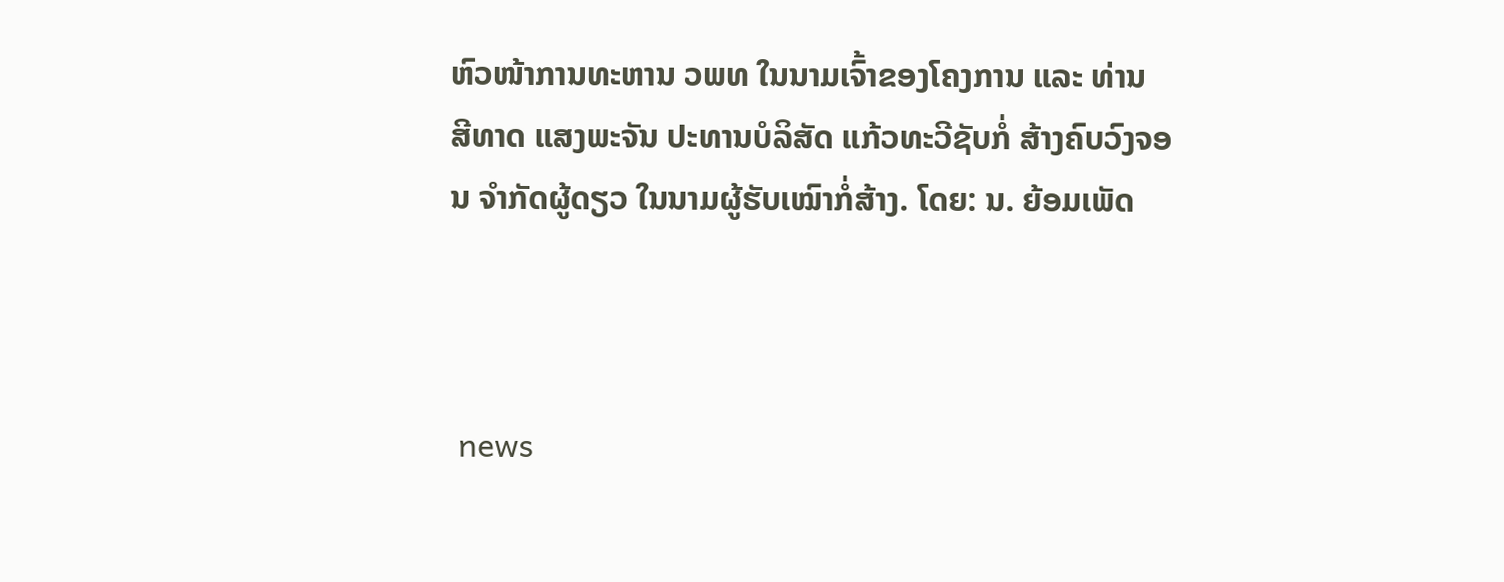ຫົວໜ້າການທະຫານ ວພທ ໃນນາມເຈົ້າຂອງໂຄງການ ແລະ ທ່ານ ສີທາດ ແສງພະຈັນ ປະທານບໍລິສັດ ແກ້ວທະວີຊັບກໍ່ ສ້າງຄົບວົງຈອນ ຈໍາກັດຜູ້ດຽວ ໃນນາມຜູ້ຮັບເໝົາກໍ່ສ້າງ. ໂດຍ: ນ. ຍ້ອມເພັດ



 news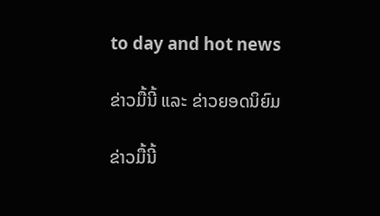to day and hot news

ຂ່າວມື້ນີ້ ແລະ ຂ່າວຍອດນິຍົມ

ຂ່າວມື້ນີ້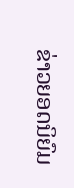ຂ່າວຍອດນິຍົມ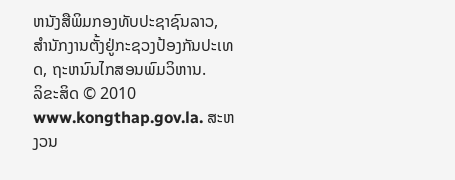ຫນັງສືພິມກອງທັບປະຊາຊົນລາວ, ສຳນັກງານຕັ້ງຢູ່ກະຊວງປ້ອງກັນປະເທດ, ຖະຫນົນໄກສອນພົມວິຫານ.
ລິຂະສິດ © 2010 www.kongthap.gov.la. ສະຫງວນ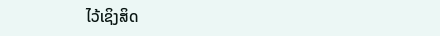ໄວ້ເຊິງສິດ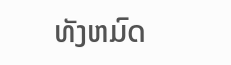ທັງຫມົດ